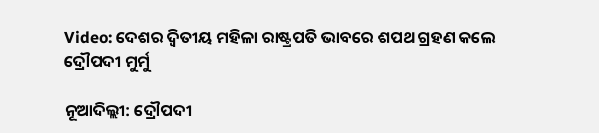Video: ଦେଶର ଦ୍ୱିତୀୟ ମହିଳା ରାଷ୍ଟ୍ରପତି ଭାବରେ ଶପଥ ଗ୍ରହଣ କଲେ ଦ୍ରୌପଦୀ ମୁର୍ମୁ

ନୂଆଦିଲ୍ଲୀ: ଦ୍ରୌପଦୀ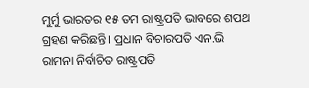ମୁର୍ମୁ ଭାରତର ୧୫ ତମ ରାଷ୍ଟ୍ରପତି ଭାବରେ ଶପଥ ଗ୍ରହଣ କରିଛନ୍ତି। ପ୍ରଧାନ ବିଚାରପତି ଏନ.ଭି ରାମନା ନିର୍ବାଚିତ ରାଷ୍ଟ୍ରପତି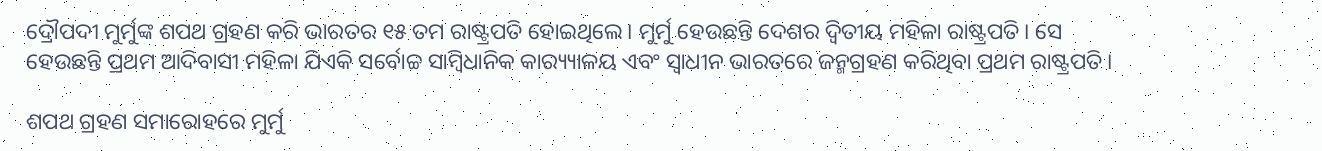ଦ୍ରୌପଦୀ ମୁର୍ମୁଙ୍କ ଶପଥ ଗ୍ରହଣ କରି ଭାରତର ୧୫ ତମ ରାଷ୍ଟ୍ରପତି ହୋଇଥିଲେ। ମୁର୍ମୁ ହେଉଛନ୍ତି ଦେଶର ଦ୍ୱିତୀୟ ମହିଳା ରାଷ୍ଟ୍ରପତି। ସେ ହେଉଛନ୍ତି ପ୍ରଥମ ଆଦିବାସୀ ମହିଳା ଯିଏକି ସର୍ବୋଚ୍ଚ ସାମ୍ବିଧାନିକ କାର‌୍ୟ୍ୟାଳୟ ଏବଂ ସ୍ୱାଧୀନ ଭାରତରେ ଜନ୍ମଗ୍ରହଣ କରିଥିବା ପ୍ରଥମ ରାଷ୍ଟ୍ରପତି।

ଶପଥ ଗ୍ରହଣ ସମାରୋହରେ ମୁର୍ମୁ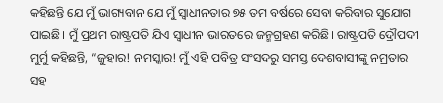କହିଛନ୍ତି ଯେ ମୁଁ ଭାଗ୍ୟବାନ ଯେ ମୁଁ ସ୍ୱାଧୀନତାର ୭୫ ତମ ବର୍ଷରେ ସେବା କରିବାର ସୁଯୋଗ ପାଇଛି। ମୁଁ ପ୍ରଥମ ରାଷ୍ଟ୍ରପତି ଯିଏ ସ୍ୱାଧୀନ ଭାରତରେ ଜନ୍ମଗ୍ରହଣ କରିଛି। ରାଷ୍ଟ୍ରପତି ଦ୍ରୌପଦୀ ମୁର୍ମୁ କହିଛନ୍ତି, “ଜୁହାର! ନମସ୍କାର! ମୁଁ ଏହି ପବିତ୍ର ସଂସଦରୁ ସମସ୍ତ ଦେଶବାସୀଙ୍କୁ ନମ୍ରତାର ସହ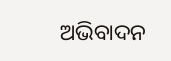ଅଭିବାଦନ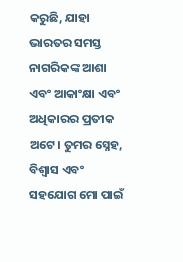କରୁଛି, ଯାହା ଭାରତର ସମସ୍ତ ନାଗରିକଙ୍କ ଆଶା ଏବଂ ଆକାଂକ୍ଷା ଏବଂ ଅଧିକାରର ପ୍ରତୀକ ଅଟେ। ତୁମର ସ୍ନେହ, ବିଶ୍ୱାସ ଏବଂ ସହଯୋଗ ମୋ ପାଇଁ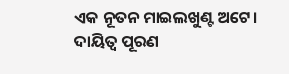ଏକ ନୂତନ ମାଇଲଖୁଣ୍ଟ ଅଟେ। ଦାୟିତ୍ୱ ପୂରଣ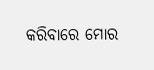କରିବାରେ ମୋର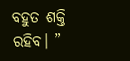ବହୁତ ଶକ୍ତି ରହିବ। ”